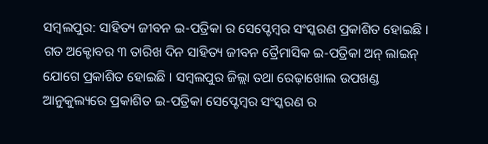ସମ୍ବଲପୁର: ସାହିତ୍ୟ ଜୀବନ ଇ-ପତ୍ରିକା ର ସେପ୍ଟେମ୍ବର ସଂସ୍କରଣ ପ୍ରକାଶିତ ହୋଇଛି । ଗତ ଅକ୍ଟୋବର ୩ ତାରିଖ ଦିନ ସାହିତ୍ୟ ଜୀବନ ତ୍ରୈମାସିକ ଇ-ପତ୍ରିକା ଅନ୍ ଲାଇନ୍ ଯୋଗେ ପ୍ରକାଶିତ ହୋଇଛି । ସମ୍ବଲପୁର ଜିଲ୍ଲା ତଥା ରେଢ଼ାଖୋଲ ଉପଖଣ୍ଡ ଆନୁକୁଲ୍ୟରେ ପ୍ରକାଶିତ ଇ-ପତ୍ରିକା ସେପ୍ଟେମ୍ବର ସଂସ୍କରଣ ର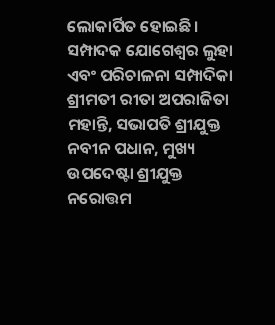ଲୋକାର୍ପିତ ହୋଇଛି।
ସମ୍ପାଦକ ଯୋଗେଶ୍ୱର ଲୁହା ଏବଂ ପରିଚାଳନା ସମ୍ପାଦିକା ଶ୍ରୀମତୀ ରୀତା ଅପରାଜିତା ମହାନ୍ତି, ସଭାପତି ଶ୍ରୀଯୁକ୍ତ ନବୀନ ପଧାନ, ମୁଖ୍ୟ ଉପଦେଷ୍ଟା ଶ୍ରୀଯୁକ୍ତ ନରୋତ୍ତମ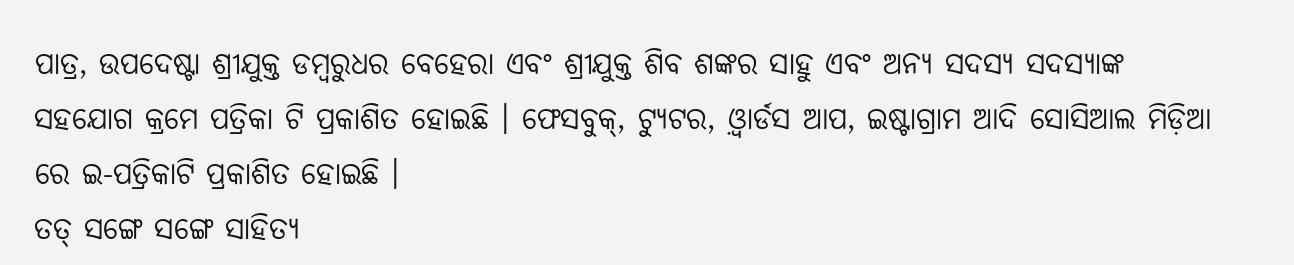ପାତ୍ର, ଉପଦେଷ୍ଟା ଶ୍ରୀଯୁକ୍ତ ଡମ୍ବରୁଧର ବେହେରା ଏବଂ ଶ୍ରୀଯୁକ୍ତ ଶିବ ଶଙ୍କର ସାହୁ ଏବଂ ଅନ୍ୟ ସଦସ୍ୟ ସଦସ୍ୟାଙ୍କ ସହଯୋଗ କ୍ରମେ ପତ୍ରିକା ଟି ପ୍ରକାଶିତ ହୋଇଛି । ଫେସବୁକ୍, ଟ୍ୟୁଟର, ଓ଼୍ବାର୍ଡସ ଆପ, ଇଷ୍ଟାଗ୍ରାମ ଆଦି ସୋସିଆଲ ମିଡ଼ିଆ ରେ ଇ-ପତ୍ରିକାଟି ପ୍ରକାଶିତ ହୋଇଛି ।
ତତ୍ ସଙ୍ଗେ ସଙ୍ଗେ ସାହିତ୍ୟ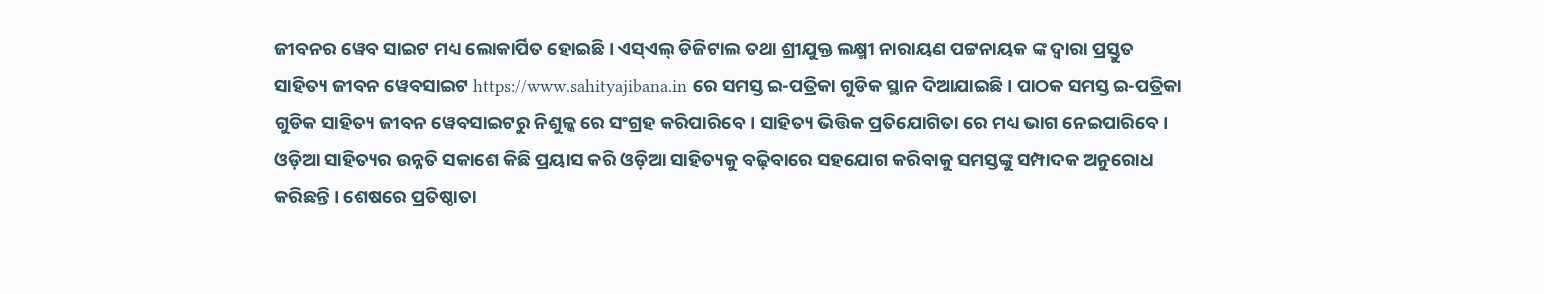ଜୀବନର ୱେବ ସାଇଟ ମଧ୍ୟ ଲୋକାର୍ପିତ ହୋଇଛି । ଏସ୍ଏଲ୍ ଡିଜିଟାଲ ତଥା ଶ୍ରୀଯୁକ୍ତ ଲକ୍ଷ୍ମୀ ନାରାୟଣ ପଟ୍ଟନାୟକ ଙ୍କ ଦ୍ଵାରା ପ୍ରସ୍ତୁତ ସାହିତ୍ୟ ଜୀବନ ୱେବସାଇଟ https://www.sahityajibana.in ରେ ସମସ୍ତ ଇ-ପତ୍ରିକା ଗୁଡିକ ସ୍ଥାନ ଦିଆଯାଇଛି । ପାଠକ ସମସ୍ତ ଇ-ପତ୍ରିକା ଗୁଡିକ ସାହିତ୍ୟ ଜୀବନ ୱେବସାଇଟରୁ ନିଶୁଳ୍କ ରେ ସଂଗ୍ରହ କରିପାରିବେ। ସାହିତ୍ୟ ଭିତ୍ତିକ ପ୍ରତିଯୋଗିତା ରେ ମଧ୍ୟ ଭାଗ ନେଇପାରିବେ । ଓଡ଼ିଆ ସାହିତ୍ୟର ଉନ୍ନତି ସକାଶେ କିଛି ପ୍ରୟାସ କରି ଓଡ଼ିଆ ସାହିତ୍ୟକୁ ବଢ଼ିବାରେ ସହଯୋଗ କରିବାକୁ ସମସ୍ତଙ୍କୁ ସମ୍ପାଦକ ଅନୁରୋଧ କରିଛନ୍ତି । ଶେଷରେ ପ୍ରତିଷ୍ଠାତା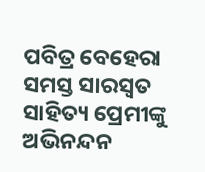ପବିତ୍ର ବେହେରା ସମସ୍ତ ସାରସ୍ଵତ ସାହିତ୍ୟ ପ୍ରେମୀଙ୍କୁ ଅଭିନନ୍ଦନ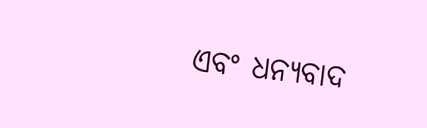ଏବଂ ଧନ୍ୟବାଦ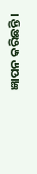ଜ୍ଞାପନ କରିଛନ୍ତି ।